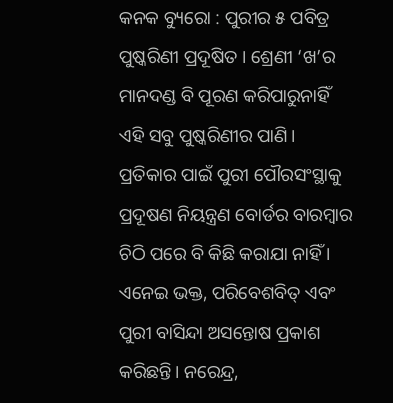କନକ ବ୍ୟୁରୋ : ପୁରୀର ୫ ପବିତ୍ର ପୁଷ୍କରିଣୀ ପ୍ରଦୂଷିତ । ଶ୍ରେଣୀ ‘ଖ’ର ମାନଦଣ୍ଡ ବି ପୂରଣ କରିପାରୁନାହିଁ ଏହି ସବୁ ପୁଷ୍କରିଣୀର ପାଣି। ପ୍ରତିକାର ପାଇଁ ପୁରୀ ପୌରସଂସ୍ଥାକୁ ପ୍ରଦୂଷଣ ନିୟନ୍ତ୍ରଣ ବୋର୍ଡର ବାରମ୍ବାର ଚିଠି ପରେ ବି କିଛି କରାଯା ନାହିଁ । ଏନେଇ ଭକ୍ତ, ପରିବେଶବିତ୍ ଏବଂ ପୁରୀ ବାସିନ୍ଦା ଅସନ୍ତୋଷ ପ୍ରକାଶ କରିଛନ୍ତି। ନରେନ୍ଦ୍ର,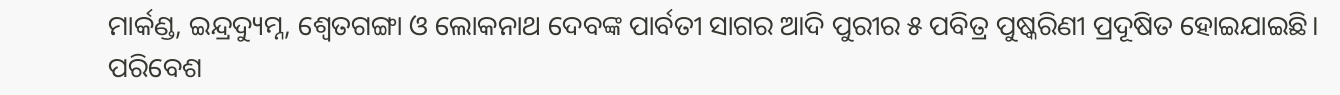ମାର୍କଣ୍ଡ, ଇନ୍ଦ୍ରଦ୍ୟୁମ୍ନ, ଶ୍ବେତଗଙ୍ଗା ଓ ଲୋକନାଥ ଦେବଙ୍କ ପାର୍ବତୀ ସାଗର ଆଦି ପୁରୀର ୫ ପବିତ୍ର ପୁଷ୍କରିଣୀ ପ୍ରଦୂଷିତ ହୋଇଯାଇଛି। ପରିବେଶ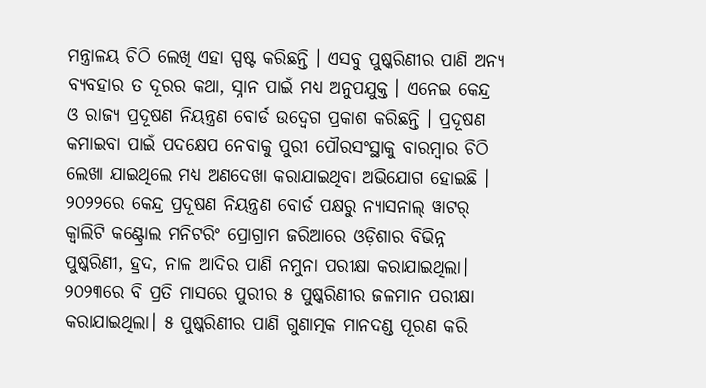ମନ୍ତ୍ରାଳୟ ଚିଠି ଲେଖି ଏହା ସ୍ପଷ୍ଟ କରିଛନ୍ତି । ଏସବୁ ପୁଷ୍କରିଣୀର ପାଣି ଅନ୍ୟ ବ୍ୟବହାର ତ ଦୂରର କଥା, ସ୍ନାନ ପାଇଁ ମଧ୍ୟ ଅନୁପଯୁକ୍ତ । ଏନେଇ କେନ୍ଦ୍ର ଓ ରାଜ୍ୟ ପ୍ରଦୂଷଣ ନିୟନ୍ତ୍ରଣ ବୋର୍ଡ ଉଦ୍ବେଗ ପ୍ରକାଶ କରିଛନ୍ତି । ପ୍ରଦୂଷଣ କମାଇବା ପାଇଁ ପଦକ୍ଷେପ ନେବାକୁ ପୁରୀ ପୌରସଂସ୍ଥାକୁ ବାରମ୍ବାର ଚିଠି ଲେଖା ଯାଇଥିଲେ ମଧ୍ୟ ଅଣଦେଖା କରାଯାଇଥିବା ଅଭିଯୋଗ ହୋଇଛି ।
୨୦୨୨ରେ କେନ୍ଦ୍ର ପ୍ରଦୂଷଣ ନିୟନ୍ତ୍ରଣ ବୋର୍ଡ ପକ୍ଷରୁ ନ୍ୟାସନାଲ୍ ୱାଟର୍ କ୍ବାଲିଟି କଣ୍ଟ୍ରୋଲ ମନିଟରିଂ ପ୍ରୋଗ୍ରାମ ଜରିଆରେ ଓଡ଼ିଶାର ବିଭିନ୍ନ ପୁଷ୍କରିଣୀ, ହ୍ରଦ, ନାଳ ଆଦିର ପାଣି ନମୁନା ପରୀକ୍ଷା କରାଯାଇଥିଲା। ୨୦୨୩ରେ ବି ପ୍ରତି ମାସରେ ପୁରୀର ୫ ପୁଷ୍କରିଣୀର ଜଳମାନ ପରୀକ୍ଷା କରାଯାଇଥିଲା। ୫ ପୁଷ୍କରିଣୀର ପାଣି ଗୁଣାତ୍ମକ ମାନଦଣ୍ଡ ପୂରଣ କରି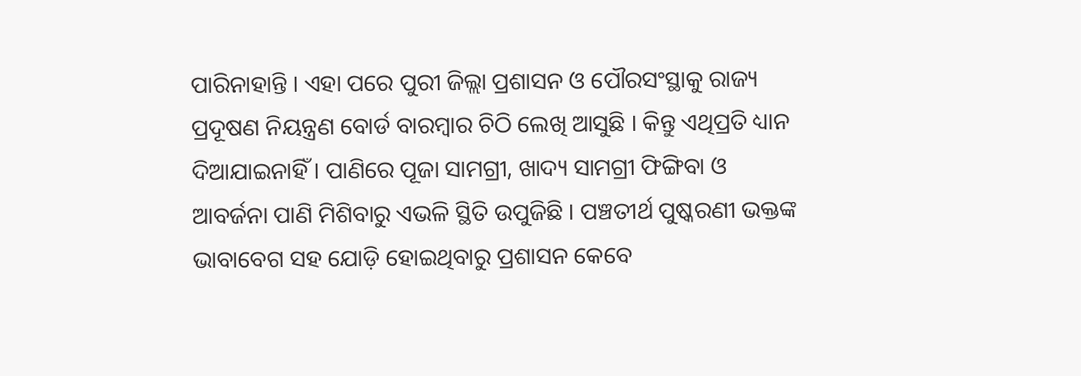ପାରିନାହାନ୍ତି । ଏହା ପରେ ପୁରୀ ଜିଲ୍ଲା ପ୍ରଶାସନ ଓ ପୌରସଂସ୍ଥାକୁ ରାଜ୍ୟ ପ୍ରଦୂଷଣ ନିୟନ୍ତ୍ରଣ ବୋର୍ଡ ବାରମ୍ବାର ଚିଠି ଲେଖି ଆସୁଛି । କିନ୍ତୁ ଏଥିପ୍ରତି ଧ୍ୟାନ ଦିଆଯାଇନାହିଁ । ପାଣିରେ ପୂଜା ସାମଗ୍ରୀ, ଖାଦ୍ୟ ସାମଗ୍ରୀ ଫିଙ୍ଗିବା ଓ ଆବର୍ଜନା ପାଣି ମିଶିବାରୁ ଏଭଳି ସ୍ଥିତି ଉପୁଜିଛି । ପଞ୍ଚତୀର୍ଥ ପୁଷ୍କରଣୀ ଭକ୍ତଙ୍କ ଭାବାବେଗ ସହ ଯୋଡ଼ି ହୋଇଥିବାରୁ ପ୍ରଶାସନ କେବେ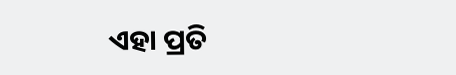ଏହା ପ୍ରତି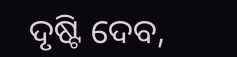ଦୃଷ୍ଟି ଦେବ,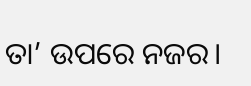ତା’ ଉପରେ ନଜର।